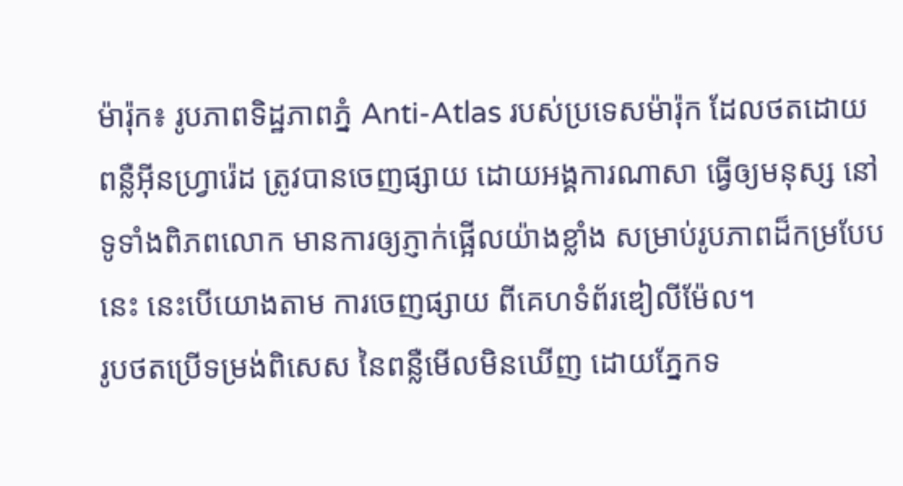ម៉ារ៉ុក៖ រូបភាពទិដ្ឋភាពភ្នំ Anti-Atlas របស់ប្រទេសម៉ារ៉ុក ដែលថតដោយ ពន្លឺអ៊ីនហ្វ្រារ៉េដ ត្រូវបានចេញផ្សាយ ដោយអង្គការណាសា ធ្វើឲ្យមនុស្ស នៅទូទាំងពិភពលោក មានការឲ្យភ្ញាក់ផ្អើលយ៉ាងខ្លាំង សម្រាប់រូបភាពដ៏កម្របែបនេះ នេះបើយោងតាម ការចេញផ្សាយ ពីគេហទំព័រឌៀលីម៉ែល។
រូបថតប្រើទម្រង់ពិសេស នៃពន្លឺមើលមិនឃើញ ដោយភ្នែកទ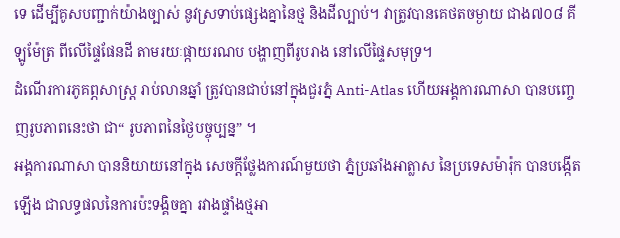ទេ ដើម្បីគូសបញ្ជាក់យ៉ាងច្បាស់ នូវស្រទាប់ផ្សេងគ្នានៃថ្ម និងដីល្បាប់។ វាត្រូវបានគេថតចម្ងាយ ជាង៧០៨ គីឡូម៉ែត្រ ពីលើផ្ទៃផែនដី តាមរយៈផ្កាយរណប បង្ហាញពីរូបរាង នៅលើផ្ទៃសមុទ្រ។
ដំណើរការភូគព្ភសាស្ត្រ រាប់លានឆ្នាំ ត្រូវបានជាប់នៅក្នុងជួរភ្នំ Anti-Atlas ហើយអង្គការណាសា បានបញ្ចេញរូបភាពនេះថា ជា“ រូបភាពនៃថ្ងៃបច្ចុប្បន្ន” ។
អង្គការណាសា បាននិយាយនៅក្នុង សេចក្តីថ្លែងការណ៍មួយថា ភ្នំប្រឆាំងអាត្លាស នៃប្រទេសម៉ារ៉ុក បានបង្កើតឡើង ជាលទ្ធផលនៃការប៉ះទង្គិចគ្នា រវាងផ្ទាំងថ្មអា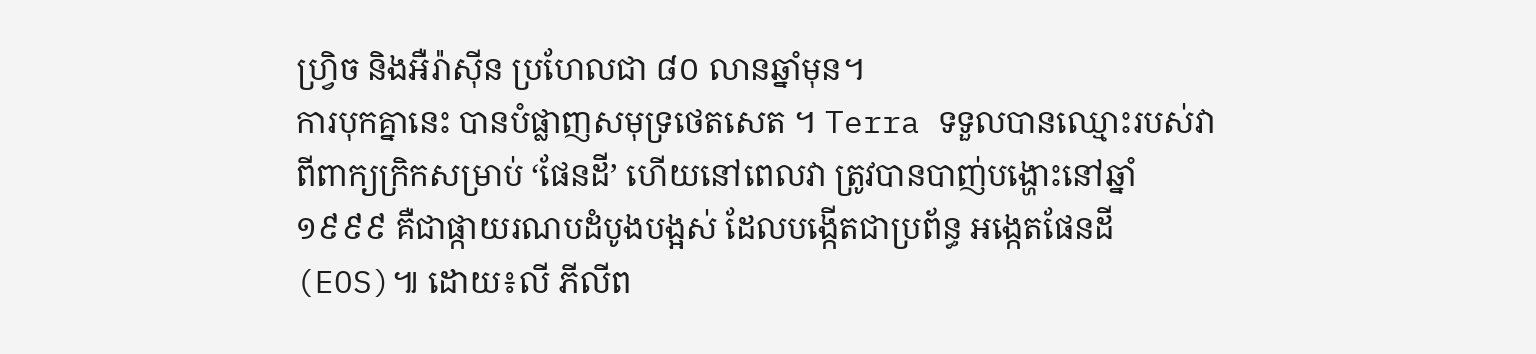ហ្វ្រិច និងអឺរ៉ាស៊ីន ប្រហែលជា ៨០ លានឆ្នាំមុន។
ការបុកគ្នានេះ បានបំផ្លាញសមុទ្រថេតសេត ។ Terra ទទួលបានឈ្មោះរបស់វា ពីពាក្យក្រិកសម្រាប់ ‘ផែនដី’ ហើយនៅពេលវា ត្រូវបានបាញ់បង្ហោះនៅឆ្នាំ ១៩៩៩ គឺជាផ្កាយរណបដំបូងបង្អស់ ដែលបង្កើតជាប្រព័ន្ធ អង្កេតផែនដី (EOS)៕ ដោយ៖លី ភីលីព